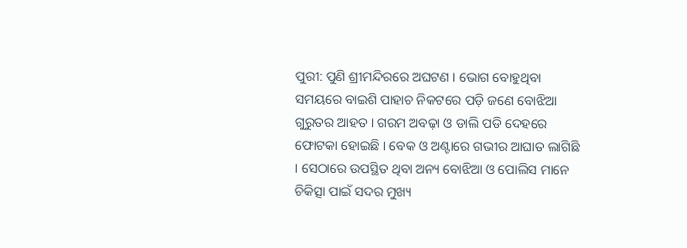ପୁରୀ: ପୁଣି ଶ୍ରୀମନ୍ଦିରରେ ଅଘଟଣ । ଭୋଗ ବୋହୁଥିବା ସମୟରେ ବାଇଶି ପାହାଚ ନିକଟରେ ପଡ଼ି ଜଣେ ବୋଝିଆ ଗୁରୁତର ଆହତ । ଗରମ ଅବଢ଼ା ଓ ଡାଲି ପଡି ଦେହରେ ଫୋଟକା ହୋଇଛି । ବେକ ଓ ଅଣ୍ଟାରେ ଗଭୀର ଆଘାତ ଲାଗିଛି । ସେଠାରେ ଉପସ୍ଥିତ ଥିବା ଅନ୍ୟ ବୋଝିଆ ଓ ପୋଲିସ ମାନେ ଚିକିତ୍ସା ପାଇଁ ସଦର ମୁଖ୍ୟ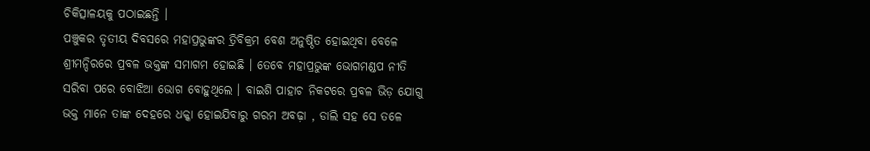ଚିକିତ୍ସାଳୟକୁ ପଠାଇଛନ୍ତି ।
ପଞ୍ଚୁକର ତୃତୀୟ ଦିବସରେ ମହାପ୍ରଭୁଙ୍କର ତ୍ରିବିକ୍ରମ ବେଶ ଅନୁଷ୍ଠିତ ହୋଇଥିବା ବେଳେ ଶ୍ରୀମନ୍ଦିରରେ ପ୍ରବଳ ଭକ୍ତଙ୍କ ସମାଗମ ହୋଇଛି । ତେବେ ମହାପ୍ରଭୁଙ୍କ ଭୋଗମଣ୍ଡପ ନୀତି ସରିବା ପରେ ବୋଝିଆ ଭୋଗ ବୋହୁଥିଲେ । ବାଇଶି ପାହାଚ ନିକଟରେ ପ୍ରବଳ ଭିଡ଼ ଯୋଗୁ ଭକ୍ତ ମାନେ ତାଙ୍କ ଦେହରେ ଧକ୍କା ହୋଇଯିବାରୁ ଗରମ ଅବଢ଼ା , ଡାଲି ସହ ସେ ତଳେ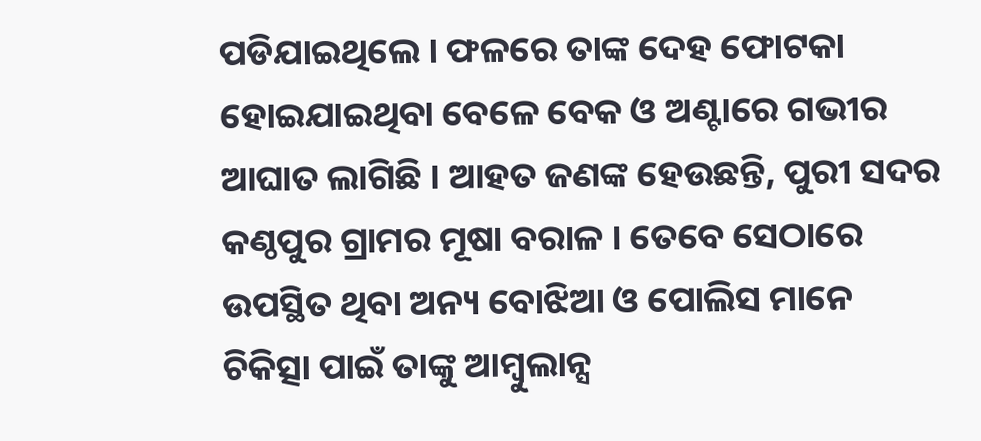ପଡିଯାଇଥିଲେ । ଫଳରେ ତାଙ୍କ ଦେହ ଫୋଟକା ହୋଇଯାଇଥିବା ବେଳେ ବେକ ଓ ଅଣ୍ଟାରେ ଗଭୀର ଆଘାତ ଲାଗିଛି । ଆହତ ଜଣଙ୍କ ହେଉଛନ୍ତି, ପୁରୀ ସଦର କଣ୍ଠପୁର ଗ୍ରାମର ମୂଷା ବରାଳ । ତେବେ ସେଠାରେ ଉପସ୍ଥିତ ଥିବା ଅନ୍ୟ ବୋଝିଆ ଓ ପୋଲିସ ମାନେ ଚିକିତ୍ସା ପାଇଁ ତାଙ୍କୁ ଆମ୍ବୁଲାନ୍ସ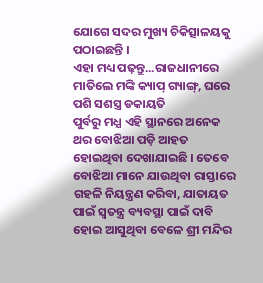ଯୋଗେ ସଦର ମୁଖ୍ୟ ଚିକିତ୍ସାଳୟକୁ ପଠାଇଛନ୍ତି ।
ଏହା ମଧ୍ୟ ପଢ଼ନ୍ତୁ...ରାଜଧାନୀରେ ମାତିଲେ ମଙ୍କି କ୍ୟାପ୍ ଗ୍ୟାଙ୍ଗ୍, ଘରେ ପଶି ସଶସ୍ତ୍ର ଡକାୟତି
ପୁର୍ବରୁ ମଧ୍ଯ ଏହି ସ୍ଥାନରେ ଅନେକ ଥର ବୋଝିଆ ପଡ଼ି ଆହତ ହୋଇଥିବା ଦେଖାଯାଇଛି । ତେବେ ବୋଝିଆ ମାନେ ଯାଉଥିବା ରାସ୍ତାରେ ଗହଳି ନିୟନ୍ତ୍ରଣ କରିବା, ଯାତାୟତ ପାଇଁ ସ୍ଵତନ୍ତ୍ର ବ୍ୟବସ୍ଥା ପାଇଁ ଦାବି ହୋଇ ଆସୁଥିବା ବେଳେ ଶ୍ରୀ ମନ୍ଦିର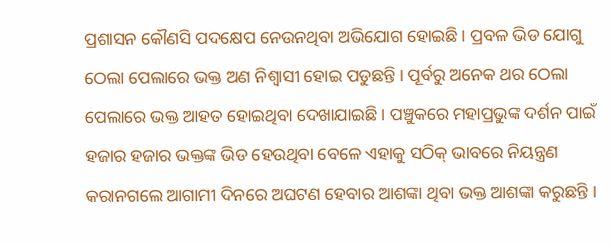ପ୍ରଶାସନ କୌଣସି ପଦକ୍ଷେପ ନେଉନଥିବା ଅଭିଯୋଗ ହୋଇଛି । ପ୍ରବଳ ଭିଡ ଯୋଗୁ ଠେଲା ପେଲାରେ ଭକ୍ତ ଅଣ ନିଶ୍ବାସୀ ହୋଇ ପଡୁଛନ୍ତି । ପୂର୍ବରୁ ଅନେକ ଥର ଠେଲା ପେଲାରେ ଭକ୍ତ ଆହତ ହୋଇଥିବା ଦେଖାଯାଇଛି । ପଞ୍ଚୁକରେ ମହାପ୍ରଭୁଙ୍କ ଦର୍ଶନ ପାଇଁ ହଜାର ହଜାର ଭକ୍ତଙ୍କ ଭିଡ ହେଉଥିବା ବେଳେ ଏହାକୁ ସଠିକ୍ ଭାବରେ ନିୟନ୍ତ୍ରଣ କରାନଗଲେ ଆଗାମୀ ଦିନରେ ଅଘଟଣ ହେବାର ଆଶଙ୍କା ଥିବା ଭକ୍ତ ଆଶଙ୍କା କରୁଛନ୍ତି ।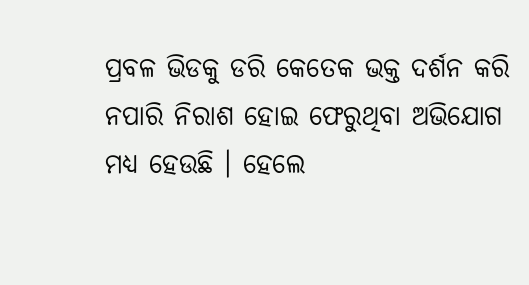ପ୍ରବଳ ଭିଡକୁ ଡରି କେତେକ ଭକ୍ତ ଦର୍ଶନ କରି ନପାରି ନିରାଶ ହୋଇ ଫେରୁଥିବା ଅଭିଯୋଗ ମଧ୍ୟ ହେଉଛି । ହେଲେ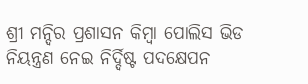ଶ୍ରୀ ମନ୍ଦିର ପ୍ରଶାସନ କିମ୍ବା ପୋଲିସ ଭିଡ ନିୟନ୍ତ୍ରଣ ନେଇ ନିର୍ଦ୍ଦିଷ୍ଟ ପଦକ୍ଷେପନ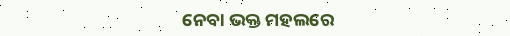ନେବା ଭକ୍ତ ମହଲରେ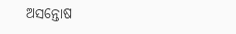ଅସନ୍ତୋଷ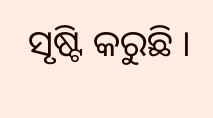ସୃଷ୍ଟି କରୁଛି ।